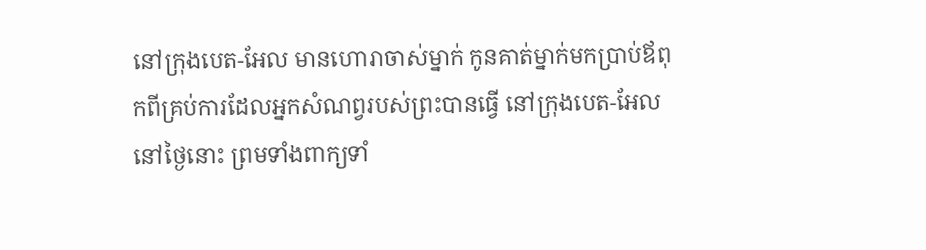នៅក្រុងបេត-អែល មានហោរាចាស់ម្នាក់ កូនគាត់ម្នាក់មកប្រាប់ឪពុកពីគ្រប់ការដែលអ្នកសំណព្វរបស់ព្រះបានធ្វើ នៅក្រុងបេត-អែល នៅថ្ងៃនោះ ព្រមទាំងពាក្យទាំ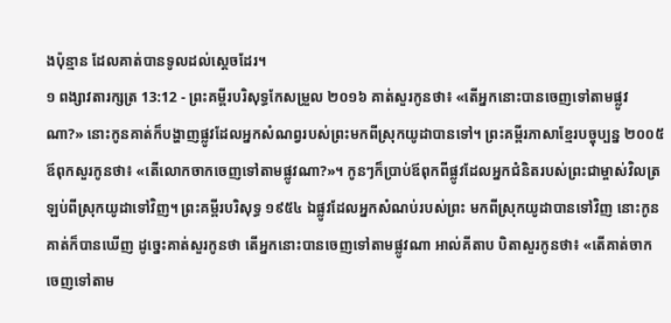ងប៉ុន្មាន ដែលគាត់បានទូលដល់ស្តេចដែរ។
១ ពង្សាវតារក្សត្រ 13:12 - ព្រះគម្ពីរបរិសុទ្ធកែសម្រួល ២០១៦ គាត់សួរកូនថា៖ «តើអ្នកនោះបានចេញទៅតាមផ្លូវណា?» នោះកូនគាត់ក៏បង្ហាញផ្លូវដែលអ្នកសំណព្វរបស់ព្រះមកពីស្រុកយូដាបានទៅ។ ព្រះគម្ពីរភាសាខ្មែរបច្ចុប្បន្ន ២០០៥ ឪពុកសួរកូនថា៖ «តើលោកចាកចេញទៅតាមផ្លូវណា?»។ កូនៗក៏ប្រាប់ឪពុកពីផ្លូវដែលអ្នកជំនិតរបស់ព្រះជាម្ចាស់វិលត្រឡប់ពីស្រុកយូដាទៅវិញ។ ព្រះគម្ពីរបរិសុទ្ធ ១៩៥៤ ឯផ្លូវដែលអ្នកសំណប់របស់ព្រះ មកពីស្រុកយូដាបានទៅវិញ នោះកូនគាត់ក៏បានឃើញ ដូច្នេះគាត់សួរកូនថា តើអ្នកនោះបានចេញទៅតាមផ្លូវណា អាល់គីតាប បិតាសួរកូនថា៖ «តើគាត់ចាកចេញទៅតាម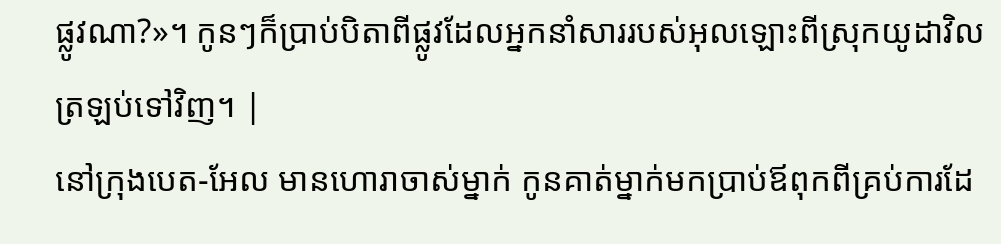ផ្លូវណា?»។ កូនៗក៏ប្រាប់បិតាពីផ្លូវដែលអ្នកនាំសាររបស់អុលឡោះពីស្រុកយូដាវិលត្រឡប់ទៅវិញ។ |
នៅក្រុងបេត-អែល មានហោរាចាស់ម្នាក់ កូនគាត់ម្នាក់មកប្រាប់ឪពុកពីគ្រប់ការដែ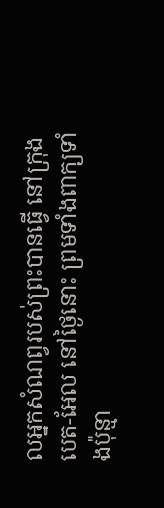លអ្នកសំណព្វរបស់ព្រះបានធ្វើ នៅក្រុងបេត-អែល នៅថ្ងៃនោះ ព្រមទាំងពាក្យទាំងប៉ុន្មា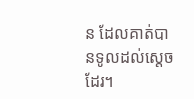ន ដែលគាត់បានទូលដល់ស្តេចដែរ។